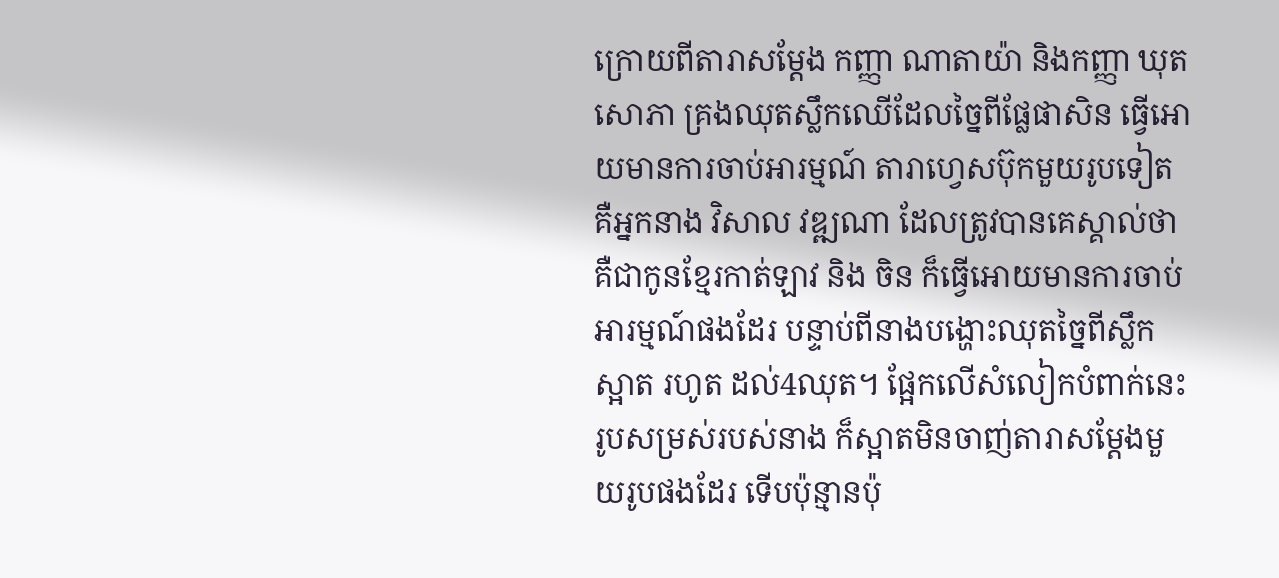ក្រោយពីតារាសម្ដែង កញ្ញា ណាតាយ៉ា និងកញ្ញា ឃុត សោភា គ្រងឈុតស្លឹកឈើដែលច្នៃពីផ្លែផាសិន ធ្វើអោយមានការចាប់អារម្មណ៍ តារាហ្វេសប៊ុកមួយរូបទៀត គឺអ្នកនាង វិសាល វឌ្ឍណា ដែលត្រូវបានគេស្គាល់ថាគឺជាកូនខ្មែរកាត់ឡាវ និង ចិន ក៏ធ្វើអោយមានការចាប់អារម្មណ៍ផងដែរ បន្ទាប់ពីនាងបង្ហោះឈុតច្នៃពីស្លឹកស្អាត រហូត ដល់4ឈុត។ ផ្អែកលើសំលៀកបំពាក់នេះ រូបសម្រស់របស់នាង ក៏ស្អាតមិនចាញ់តារាសម្ដែងមួយរូបផងដែរ ទើបប៉ុន្មានប៉ុ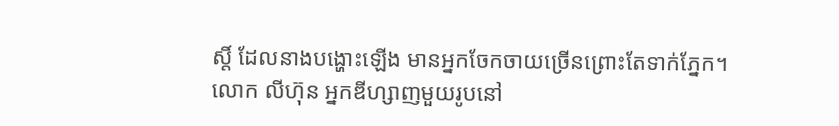ស្តិ៍ ដែលនាងបង្ហោះឡើង មានអ្នកចែកចាយច្រើនព្រោះតែទាក់ភ្នែក។
លោក លីហ៊ុន អ្នកឌីហ្សាញមួយរូបនៅ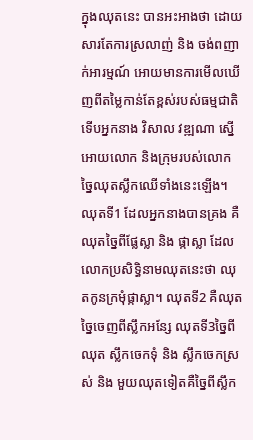ក្នុងឈុតនេះ បានអះអាងថា ដោយសារតែការស្រលាញ់ និង ចង់ពញាក់អារម្មណ៍ អោយមានការមើលឃើញពីតម្លៃកាន់តែខ្ពស់របស់ធម្មជាតិ ទើបអ្នកនាង វិសាល វឌ្ឍណា ស្នើអោយលោក និងក្រុមរបស់លោក ច្នៃឈុតស្លឹកឈើទាំងនេះឡើង។ ឈុតទី1 ដែលអ្នកនាងបានគ្រង គឺឈុតច្នៃពីផ្លែស្លា និង ផ្កាស្លា ដែលលោកប្រសិទ្ធិនាមឈុតនេះថា ឈុតកូនក្រមុំផ្កាស្លា។ ឈុតទី2 គឺឈុតច្នៃចេញពីស្លឹកអន្សែ ឈុតទី3ច្នៃពីឈុត ស្លឹកចេកទុំ និង ស្លឹកចេកស្រស់ និង មួយឈុតទៀតគឺច្នៃពីស្លឹក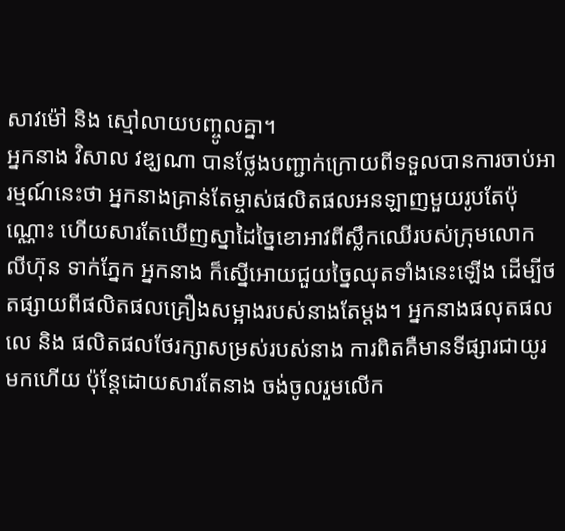សាវម៉ៅ និង ស្មៅលាយបញ្ចូលគ្នា។
អ្នកនាង វិសាល វឌ្ឃណា បានថ្លែងបញ្ជាក់ក្រោយពីទទួលបានការចាប់អារម្មណ៍នេះថា អ្នកនាងគ្រាន់តែម្ចាស់ផលិតផលអនឡាញមួយរូបតែប៉ុណ្ណោះ ហើយសារតែឃើញស្នាដៃច្នៃខោអាវពីស្លឹកឈើរបស់ក្រុមលោក លីហ៊ុន ទាក់ភ្នែក អ្នកនាង ក៏ស្នើអោយជួយច្នៃឈុតទាំងនេះឡើង ដើម្បីថតផ្សាយពីផលិតផលគ្រឿងសម្អាងរបស់នាងតែម្ដង។ អ្នកនាងផលុតផលលេ និង ផលិតផលថែរក្សាសម្រស់របស់នាង ការពិតគឺមានទីផ្សារជាយូរមកហើយ ប៉ុន្តែដោយសារតែនាង ចង់ចូលរួមលើក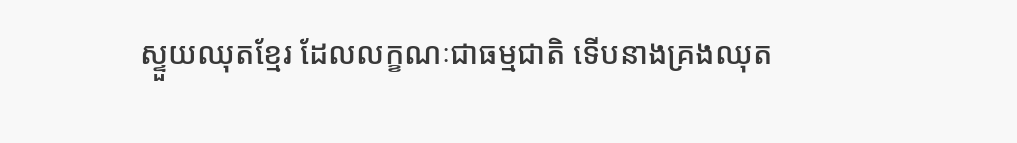ស្ទួយឈុតខ្មែរ ដែលលក្ខណៈជាធម្មជាតិ ទើបនាងគ្រងឈុត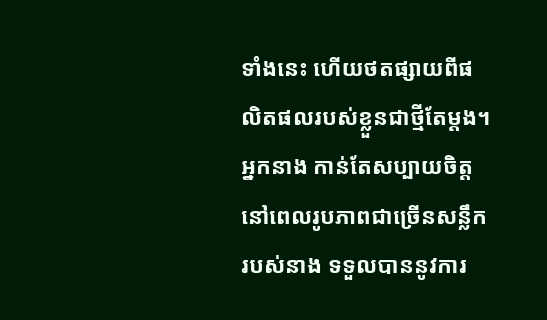ទាំងនេះ ហើយថតផ្សាយពីផលិតផលរបស់ខ្លួនជាថ្មីតែម្ដង។ អ្នកនាង កាន់តែសប្បាយចិត្ត នៅពេលរូបភាពជាច្រើនសន្លឹករបស់នាង ទទួលបាននូវការ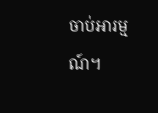ចាប់អារម្មណ៍។